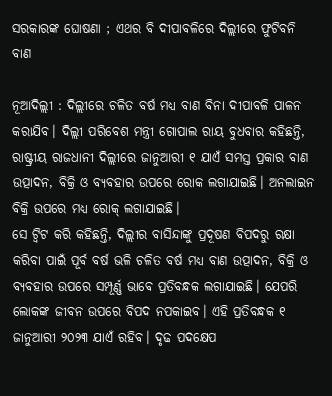ସରକାରଙ୍କ ଘୋଷଣା ; ଏଥର ବି ଦୀପାବଳିରେ ଦିଲ୍ଲୀରେ ଫୁଟିବନି ବାଣ

ନୂଆଦିଲ୍ଲୀ : ଦିଲ୍ଲୀରେ ଚଳିତ ବର୍ଷ ମଧ୍ୟ ବାଣ ବିନା ଦୀପାବଳି ପାଳନ କରାଯିବ। ଦିଲ୍ଲୀ ପରିବେଶ ମନ୍ତ୍ରୀ ଗୋପାଲ ରାୟ ବୁଧବାର କହିଛନ୍ତି, ରାଷ୍ଟ୍ରୀୟ ରାଜଧାନୀ ଦିଲ୍ଲୀରେ ଜାନୁଆରୀ ୧ ଯାଏଁ ସମସ୍ତ ପ୍ରକାର ବାଣ ଉତ୍ପାଦନ, ବିକ୍ରି ଓ ବ୍ୟବହାର ଉପରେ ରୋକ ଲଗାଯାଇଛି। ଅନଲାଇନ ବିକ୍ରି ଉପରେ ମଧ୍ୟ ରୋକ୍‍ ଲଗାଯାଇଛି।
ସେ ଟ୍ୱିଟ କରି କହିଛନ୍ତି, ଦିଲ୍ଲୀର ବାସିନ୍ଦାଙ୍କୁ ପ୍ରଦୂଷଣ ବିପଦରୁ ରକ୍ଷା କରିବା ପାଇଁ ପୂର୍ବ ବର୍ଷ ଭଳି ଚଳିତ ବର୍ଷ ମଧ୍ୟ ବାଣ ଉତ୍ପାଦନ, ବିକ୍ରି ଓ ବ୍ୟବହାର ଉପରେ ସମ୍ପୂର୍ଣ୍ଣ ଭାବେ ପ୍ରତିବନ୍ଧକ ଲଗାଯାଇଛି। ଯେପରି ଲୋକଙ୍କ ଜୀବନ ଉପରେ ବିପଦ ନପକାଇବ। ଏହି ପ୍ରତିବନ୍ଧକ ୧ ଜାନୁଆରୀ ୨୦୨୩ ଯାଏଁ ରହିବ। ଦୃଢ ପଦକ୍ଷେପ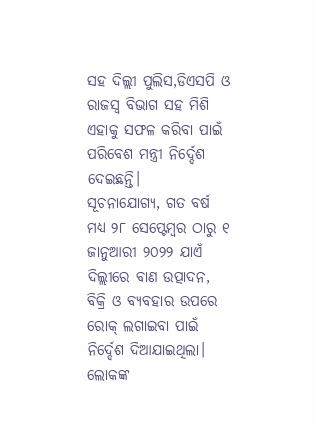ସହ ଦିଲ୍ଲୀ ପୁଲିସ,ଡିଏସପି ଓ ରାଜସ୍ୱ ବିଭାଗ ସହ ମିଶି ଏହାକୁ ସଫଳ କରିବା ପାଇଁ ପରିବେଶ ମନ୍ତ୍ରୀ ନିର୍ଦ୍ଦେଶ ଦେଇଛନ୍ତି।
ସୂଚନାଯୋଗ୍ୟ, ଗତ ବର୍ଷ ମଧ୍ୟ ୨୮ ସେପ୍ଟେମ୍ବର ଠାରୁ ୧ ଜାନୁଆରୀ ୨୦୨୨ ଯାଏଁ ଦିଲ୍ଲୀରେ ବାଣ ଉତ୍ପାଦନ, ବିକ୍ରି ଓ ବ୍ୟବହାର ଉପରେ ରୋକ୍‍ ଲଗାଇବା ପାଇଁ ନିର୍ଦ୍ଦେଶ ଦିଆଯାଇଥିଲା। ଲୋକଙ୍କ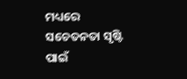ମଧ୍ୟରେ ସଚେତନତା ସୃଷ୍ଟି ପାଇଁ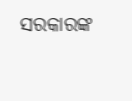ସରକାରଙ୍କ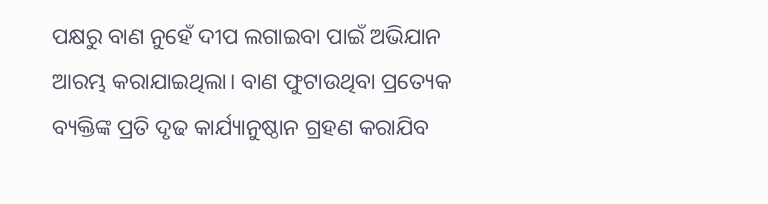ପକ୍ଷରୁ ବାଣ ନୁହେଁ ଦୀପ ଲଗାଇବା ପାଇଁ ଅଭିଯାନ ଆରମ୍ଭ କରାଯାଇଥିଲା। ବାଣ ଫୁଟାଉଥିବା ପ୍ରତ୍ୟେକ ବ୍ୟକ୍ତିଙ୍କ ପ୍ରତି ଦୃଢ କାର୍ଯ୍ୟାନୁଷ୍ଠାନ ଗ୍ରହଣ କରାଯିବ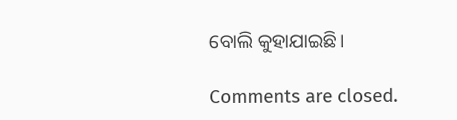ବୋଲି କୁହାଯାଇଛି।

Comments are closed.